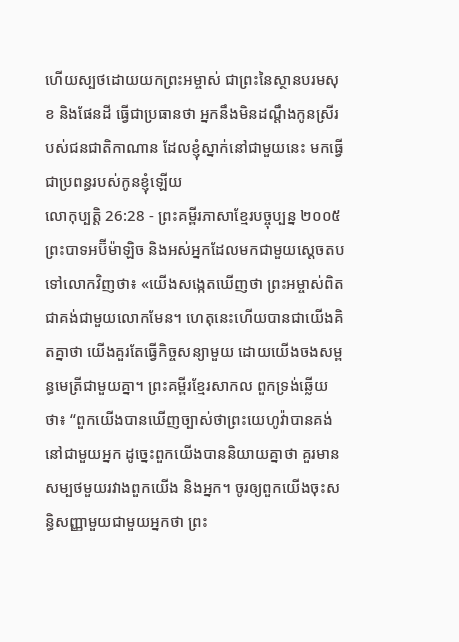ហើយស្បថដោយយកព្រះអម្ចាស់ ជាព្រះនៃស្ថានបរមសុខ និងផែនដី ធ្វើជាប្រធានថា អ្នកនឹងមិនដណ្ដឹងកូនស្រីរបស់ជនជាតិកាណាន ដែលខ្ញុំស្នាក់នៅជាមួយនេះ មកធ្វើជាប្រពន្ធរបស់កូនខ្ញុំឡើយ
លោកុប្បត្តិ 26:28 - ព្រះគម្ពីរភាសាខ្មែរបច្ចុប្បន្ន ២០០៥ ព្រះបាទអប៊ីម៉ាឡិច និងអស់អ្នកដែលមកជាមួយស្ដេចតបទៅលោកវិញថា៖ «យើងសង្កេតឃើញថា ព្រះអម្ចាស់ពិតជាគង់ជាមួយលោកមែន។ ហេតុនេះហើយបានជាយើងគិតគ្នាថា យើងគួរតែធ្វើកិច្ចសន្យាមួយ ដោយយើងចងសម្ពន្ធមេត្រីជាមួយគ្នា។ ព្រះគម្ពីរខ្មែរសាកល ពួកទ្រង់ឆ្លើយថា៖ “ពួកយើងបានឃើញច្បាស់ថាព្រះយេហូវ៉ាបានគង់នៅជាមួយអ្នក ដូច្នេះពួកយើងបាននិយាយគ្នាថា គួរមានសម្បថមួយរវាងពួកយើង និងអ្នក។ ចូរឲ្យពួកយើងចុះសន្ធិសញ្ញាមួយជាមួយអ្នកថា ព្រះ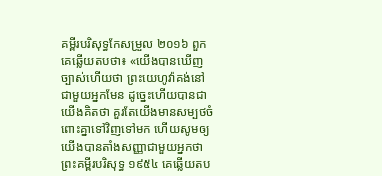គម្ពីរបរិសុទ្ធកែសម្រួល ២០១៦ ពួកគេឆ្លើយតបថា៖ «យើងបានឃើញច្បាស់ហើយថា ព្រះយេហូវ៉ាគង់នៅជាមួយអ្នកមែន ដូច្នេះហើយបានជាយើងគិតថា គួរតែយើងមានសម្បថចំពោះគ្នាទៅវិញទៅមក ហើយសូមឲ្យយើងបានតាំងសញ្ញាជាមួយអ្នកថា ព្រះគម្ពីរបរិសុទ្ធ ១៩៥៤ គេឆ្លើយតប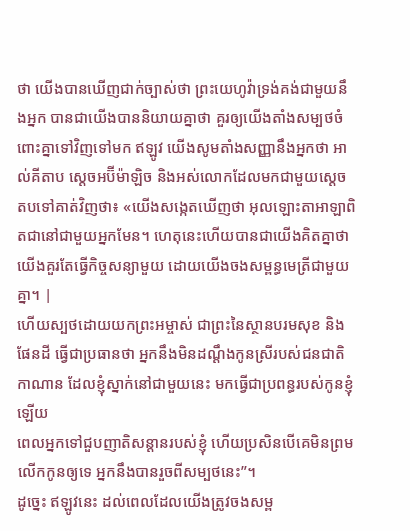ថា យើងបានឃើញជាក់ច្បាស់ថា ព្រះយេហូវ៉ាទ្រង់គង់ជាមួយនឹងអ្នក បានជាយើងបាននិយាយគ្នាថា គួរឲ្យយើងតាំងសម្បថចំពោះគ្នាទៅវិញទៅមក ឥឡូវ យើងសូមតាំងសញ្ញានឹងអ្នកថា អាល់គីតាប ស្តេចអប៊ីម៉ាឡិច និងអស់លោកដែលមកជាមួយស្តេច តបទៅគាត់វិញថា៖ «យើងសង្កេតឃើញថា អុលឡោះតាអាឡាពិតជានៅជាមួយអ្នកមែន។ ហេតុនេះហើយបានជាយើងគិតគ្នាថា យើងគួរតែធ្វើកិច្ចសន្យាមួយ ដោយយើងចងសម្ពន្ធមេត្រីជាមួយគ្នា។ |
ហើយស្បថដោយយកព្រះអម្ចាស់ ជាព្រះនៃស្ថានបរមសុខ និងផែនដី ធ្វើជាប្រធានថា អ្នកនឹងមិនដណ្ដឹងកូនស្រីរបស់ជនជាតិកាណាន ដែលខ្ញុំស្នាក់នៅជាមួយនេះ មកធ្វើជាប្រពន្ធរបស់កូនខ្ញុំឡើយ
ពេលអ្នកទៅជួបញាតិសន្ដានរបស់ខ្ញុំ ហើយប្រសិនបើគេមិនព្រមលើកកូនឲ្យទេ អ្នកនឹងបានរួចពីសម្បថនេះ”។
ដូច្នេះ ឥឡូវនេះ ដល់ពេលដែលយើងត្រូវចងសម្ព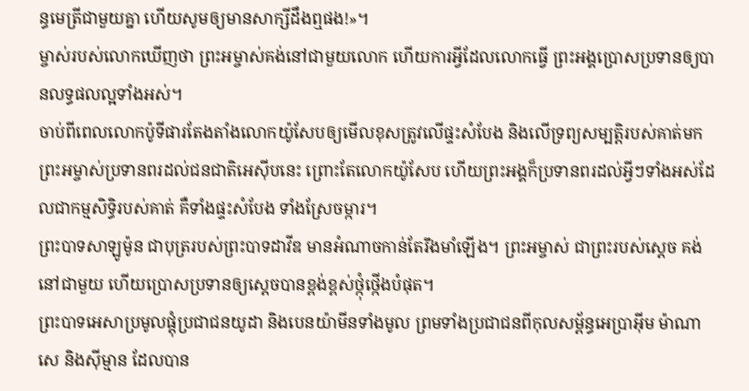ន្ធមេត្រីជាមួយគ្នា ហើយសូមឲ្យមានសាក្សីដឹងឮផង!»។
ម្ចាស់របស់លោកឃើញថា ព្រះអម្ចាស់គង់នៅជាមួយលោក ហើយការអ្វីដែលលោកធ្វើ ព្រះអង្គប្រោសប្រទានឲ្យបានលទ្ធផលល្អទាំងអស់។
ចាប់ពីពេលលោកប៉ូទីផារតែងតាំងលោកយ៉ូសែបឲ្យមើលខុសត្រូវលើផ្ទះសំបែង និងលើទ្រព្យសម្បត្តិរបស់គាត់មក ព្រះអម្ចាស់ប្រទានពរដល់ជនជាតិអេស៊ីបនេះ ព្រោះតែលោកយ៉ូសែប ហើយព្រះអង្គក៏ប្រទានពរដល់អ្វីៗទាំងអស់ដែលជាកម្មសិទ្ធិរបស់គាត់ គឺទាំងផ្ទះសំបែង ទាំងស្រែចម្ការ។
ព្រះបាទសាឡូម៉ូន ជាបុត្ររបស់ព្រះបាទដាវីឌ មានអំណាចកាន់តែរឹងមាំឡើង។ ព្រះអម្ចាស់ ជាព្រះរបស់ស្ដេច គង់នៅជាមួយ ហើយប្រោសប្រទានឲ្យស្ដេចបានខ្ពង់ខ្ពស់ថ្កុំថ្កើងបំផុត។
ព្រះបាទអេសាប្រមូលផ្តុំប្រជាជនយូដា និងបេនយ៉ាមីនទាំងមូល ព្រមទាំងប្រជាជនពីកុលសម្ព័ន្ធអេប្រាអ៊ីម ម៉ាណាសេ និងស៊ីម្មាន ដែលបាន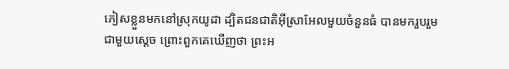ភៀសខ្លួនមកនៅស្រុកយូដា ដ្បិតជនជាតិអ៊ីស្រាអែលមួយចំនួនធំ បានមករួបរួមជាមួយស្ដេច ព្រោះពួកគេឃើញថា ព្រះអ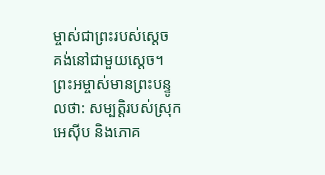ម្ចាស់ជាព្រះរបស់ស្ដេច គង់នៅជាមួយស្ដេច។
ព្រះអម្ចាស់មានព្រះបន្ទូលថា: សម្បត្តិរបស់ស្រុកអេស៊ីប និងភោគ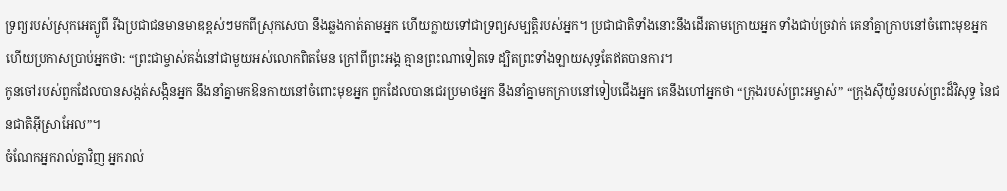ទ្រព្យរបស់ស្រុកអេត្យូពី រីឯប្រជាជនមានមាឌខ្ពស់ៗមកពីស្រុកសេបា នឹងឆ្លងកាត់តាមអ្នក ហើយក្លាយទៅជាទ្រព្យសម្បត្តិរបស់អ្នក។ ប្រជាជាតិទាំងនោះនឹងដើរតាមក្រោយអ្នក ទាំងជាប់ច្រវាក់ គេនាំគ្នាក្រាបនៅចំពោះមុខអ្នក ហើយប្រកាសប្រាប់អ្នកថា: “ព្រះជាម្ចាស់គង់នៅជាមួយអស់លោកពិតមែន ក្រៅពីព្រះអង្គ គ្មានព្រះណាទៀតទេ ដ្បិតព្រះទាំងឡាយសុទ្ធតែឥតបានការ។
កូនចៅរបស់ពួកដែលបានសង្កត់សង្កិនអ្នក នឹងនាំគ្នាមកឱនកាយនៅចំពោះមុខអ្នក ពួកដែលបានជេរប្រមាថអ្នក នឹងនាំគ្នាមកក្រាបនៅទៀបជើងអ្នក គេនឹងហៅអ្នកថា “ក្រុងរបស់ព្រះអម្ចាស់” “ក្រុងស៊ីយ៉ូនរបស់ព្រះដ៏វិសុទ្ធ នៃជនជាតិអ៊ីស្រាអែល”។
ចំណែកអ្នករាល់គ្នាវិញ អ្នករាល់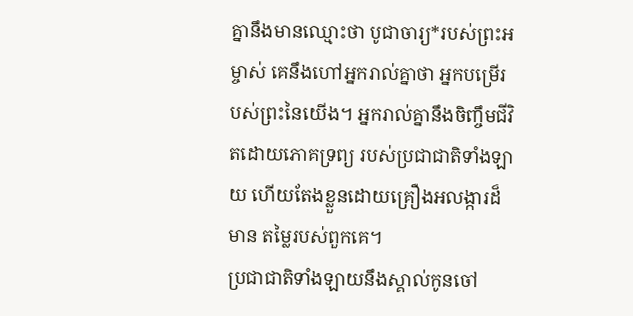គ្នានឹងមានឈ្មោះថា បូជាចារ្យ*របស់ព្រះអម្ចាស់ គេនឹងហៅអ្នករាល់គ្នាថា អ្នកបម្រើរបស់ព្រះនៃយើង។ អ្នករាល់គ្នានឹងចិញ្ចឹមជីវិតដោយភោគទ្រព្យ របស់ប្រជាជាតិទាំងឡាយ ហើយតែងខ្លួនដោយគ្រឿងអលង្ការដ៏មាន តម្លៃរបស់ពួកគេ។
ប្រជាជាតិទាំងឡាយនឹងស្គាល់កូនចៅ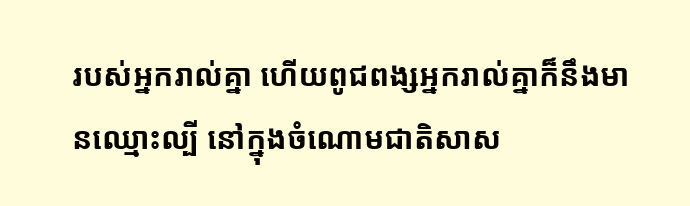របស់អ្នករាល់គ្នា ហើយពូជពង្សអ្នករាល់គ្នាក៏នឹងមានឈ្មោះល្បី នៅក្នុងចំណោមជាតិសាស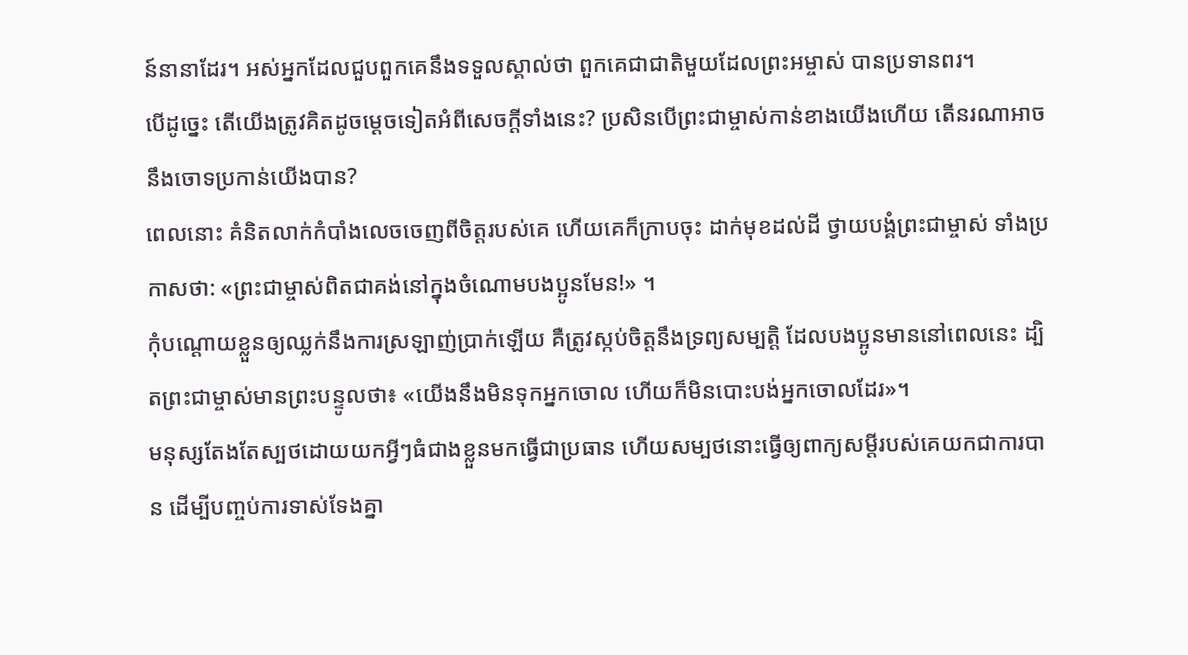ន៍នានាដែរ។ អស់អ្នកដែលជួបពួកគេនឹងទទួលស្គាល់ថា ពួកគេជាជាតិមួយដែលព្រះអម្ចាស់ បានប្រទានពរ។
បើដូច្នេះ តើយើងត្រូវគិតដូចម្ដេចទៀតអំពីសេចក្ដីទាំងនេះ? ប្រសិនបើព្រះជាម្ចាស់កាន់ខាងយើងហើយ តើនរណាអាចនឹងចោទប្រកាន់យើងបាន?
ពេលនោះ គំនិតលាក់កំបាំងលេចចេញពីចិត្តរបស់គេ ហើយគេក៏ក្រាបចុះ ដាក់មុខដល់ដី ថ្វាយបង្គំព្រះជាម្ចាស់ ទាំងប្រកាសថា: «ព្រះជាម្ចាស់ពិតជាគង់នៅក្នុងចំណោមបងប្អូនមែន!» ។
កុំបណ្ដោយខ្លួនឲ្យឈ្លក់នឹងការស្រឡាញ់ប្រាក់ឡើយ គឺត្រូវស្កប់ចិត្តនឹងទ្រព្យសម្បត្តិ ដែលបងប្អូនមាននៅពេលនេះ ដ្បិតព្រះជាម្ចាស់មានព្រះបន្ទូលថា៖ «យើងនឹងមិនទុកអ្នកចោល ហើយក៏មិនបោះបង់អ្នកចោលដែរ»។
មនុស្សតែងតែស្បថដោយយកអ្វីៗធំជាងខ្លួនមកធ្វើជាប្រធាន ហើយសម្បថនោះធ្វើឲ្យពាក្យសម្ដីរបស់គេយកជាការបាន ដើម្បីបញ្ចប់ការទាស់ទែងគ្នា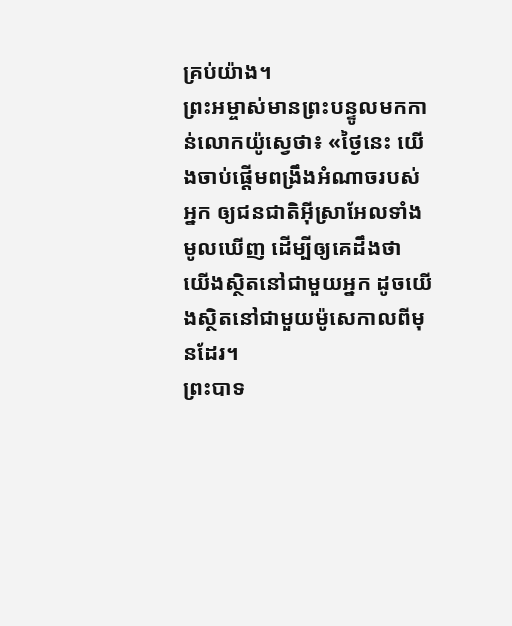គ្រប់យ៉ាង។
ព្រះអម្ចាស់មានព្រះបន្ទូលមកកាន់លោកយ៉ូស្វេថា៖ «ថ្ងៃនេះ យើងចាប់ផ្ដើមពង្រឹងអំណាចរបស់អ្នក ឲ្យជនជាតិអ៊ីស្រាអែលទាំងមូលឃើញ ដើម្បីឲ្យគេដឹងថា យើងស្ថិតនៅជាមួយអ្នក ដូចយើងស្ថិតនៅជាមួយម៉ូសេកាលពីមុនដែរ។
ព្រះបាទ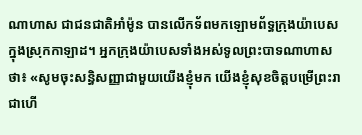ណាហាស ជាជនជាតិអាំម៉ូន បានលើកទ័ពមកឡោមព័ទ្ធក្រុងយ៉ាបេស ក្នុងស្រុកកាឡាដ។ អ្នកក្រុងយ៉ាបេសទាំងអស់ទូលព្រះបាទណាហាសថា៖ «សូមចុះសន្ធិសញ្ញាជាមួយយើងខ្ញុំមក យើងខ្ញុំសុខចិត្តបម្រើព្រះរាជាហើ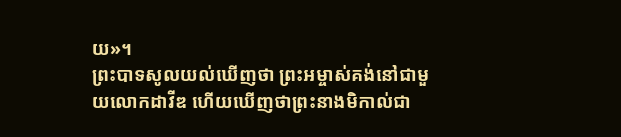យ»។
ព្រះបាទសូលយល់ឃើញថា ព្រះអម្ចាស់គង់នៅជាមួយលោកដាវីឌ ហើយឃើញថាព្រះនាងមិកាល់ជា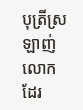បុត្រីស្រឡាញ់លោកដែរ